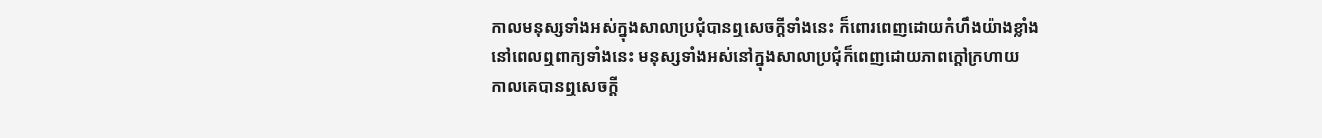កាលមនុស្សទាំងអស់ក្នុងសាលាប្រជុំបានឮសេចក្ដីទាំងនេះ ក៏ពោរពេញដោយកំហឹងយ៉ាងខ្លាំង
នៅពេលឮពាក្យទាំងនេះ មនុស្សទាំងអស់នៅក្នុងសាលាប្រជុំក៏ពេញដោយភាពក្ដៅក្រហាយ
កាលគេបានឮសេចក្តី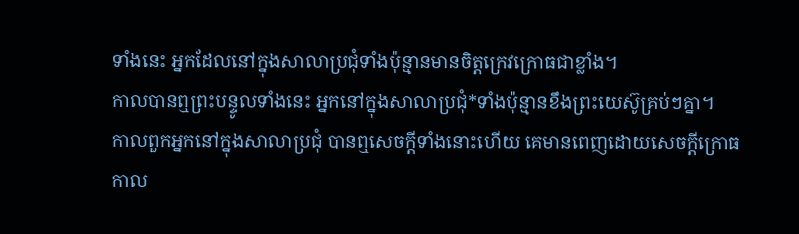ទាំងនេះ អ្នកដែលនៅក្នុងសាលាប្រជុំទាំងប៉ុន្មានមានចិត្តក្រេវក្រោធជាខ្លាំង។
កាលបានឮព្រះបន្ទូលទាំងនេះ អ្នកនៅក្នុងសាលាប្រជុំ*ទាំងប៉ុន្មានខឹងព្រះយេស៊ូគ្រប់ៗគ្នា។
កាលពួកអ្នកនៅក្នុងសាលាប្រជុំ បានឮសេចក្ដីទាំងនោះហើយ គេមានពេញដោយសេចក្ដីក្រោធ
កាល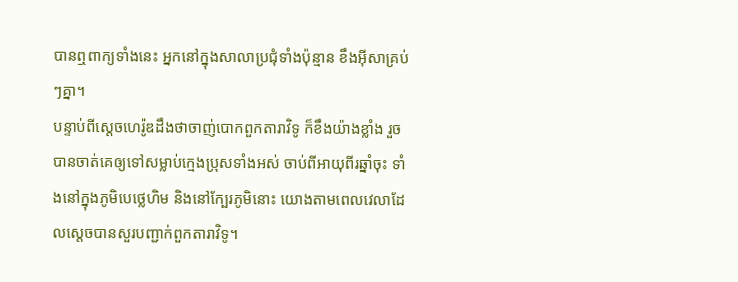បានឮពាក្យទាំងនេះ អ្នកនៅក្នុងសាលាប្រជុំទាំងប៉ុន្មាន ខឹងអ៊ីសាគ្រប់ៗគ្នា។
បន្ទាប់ពីស្ដេចហេរ៉ូឌដឹងថាចាញ់បោកពួកតារាវិទូ ក៏ខឹងយ៉ាងខ្លាំង រួចបានចាត់គេឲ្យទៅសម្លាប់ក្មេងប្រុសទាំងអស់ ចាប់ពីអាយុពីរឆ្នាំចុះ ទាំងនៅក្នុងភូមិបេថ្លេហិម និងនៅក្បែរភូមិនោះ យោងតាមពេលវេលាដែលស្ដេចបានសួរបញ្ជាក់ពួកតារាវិទូ។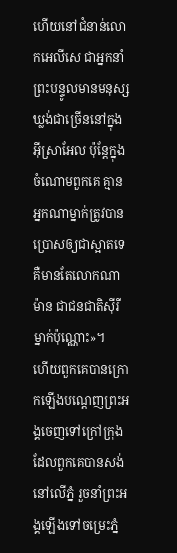ហើយនៅជំនាន់លោកអេលីសេ ជាអ្នកនាំព្រះបន្ទូលមានមនុស្សឃ្លង់ជាច្រើននៅក្នុងអ៊ីស្រាអែល ប៉ុន្ដែក្នុងចំណោមពួកគេ គ្មានអ្នកណាម្នាក់ត្រូវបានប្រោសឲ្យជាស្អាតទេ គឺមានតែលោកណាម៉ាន ជាជនជាតិស៊ីរីម្នាក់ប៉ុណ្ណោះ»។
ហើយពួកគេបានក្រោកឡើងបណ្ដេញព្រះអង្គចេញទៅក្រៅក្រុងដែលពួកគេបានសង់នៅលើភ្នំ រួចនាំព្រះអង្គឡើងទៅចម្រេះភ្នំ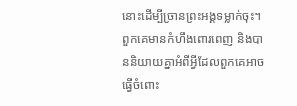នោះដើម្បីច្រានព្រះអង្គទម្លាក់ចុះ។
ពួកគេមានកំហឹងពោរពេញ និងបាននិយាយគ្នាអំពីអ្វីដែលពួកគេអាចធ្វើចំពោះ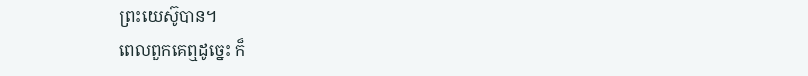ព្រះយេស៊ូបាន។
ពេលពួកគេឮដូច្នេះ ក៏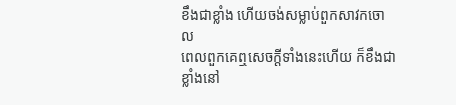ខឹងជាខ្លាំង ហើយចង់សម្លាប់ពួកសាវកចោល
ពេលពួកគេឮសេចក្ដីទាំងនេះហើយ ក៏ខឹងជាខ្លាំងនៅ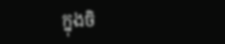ក្នុងចិ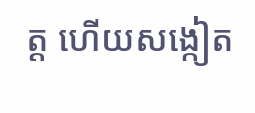ត្ដ ហើយសង្កៀត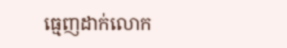ធ្មេញដាក់លោក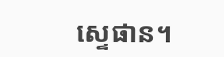ស្ទេផាន។